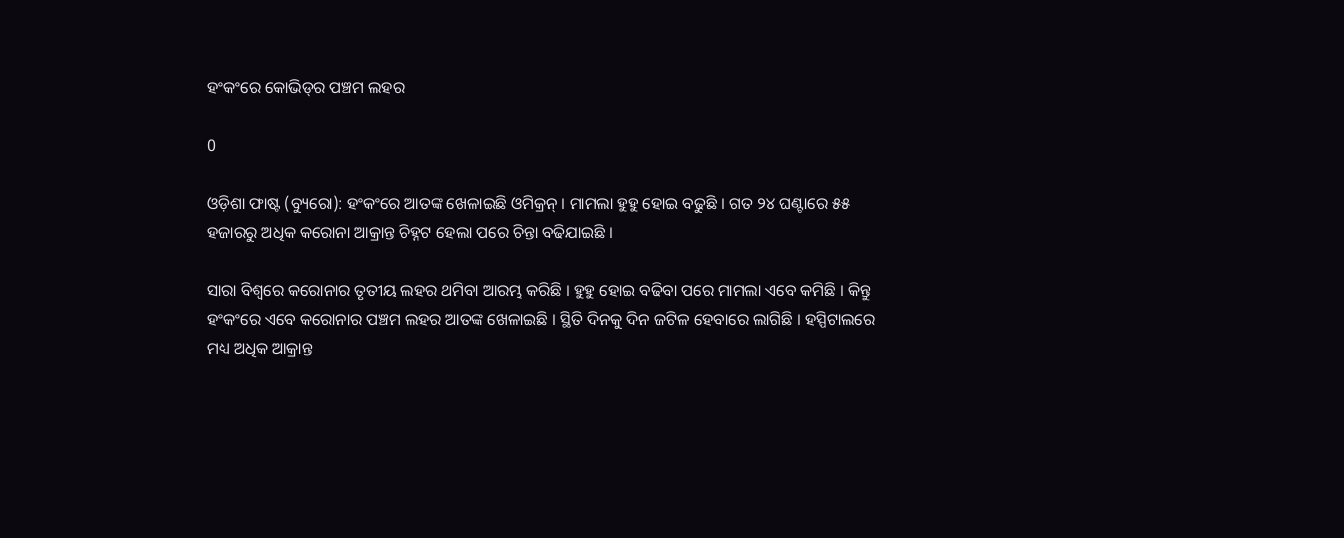ହଂକଂରେ କୋଭିଡ୍‌ର ପଞ୍ଚମ ଲହର

0

ଓଡ଼ିଶା ଫାଷ୍ଟ (ବ୍ୟୁରୋ): ହଂକଂରେ ଆତଙ୍କ ଖେଳାଇଛି ଓମିକ୍ରନ୍ । ମାମଲା ହୁହୁ ହୋଇ ବଢୁଛି । ଗତ ୨୪ ଘଣ୍ଟାରେ ୫୫ ହଜାରରୁ ଅଧିକ କରୋନା ଆକ୍ରାନ୍ତ ଚିହ୍ନଟ ହେଲା ପରେ ଚିନ୍ତା ବଢିଯାଇଛି ।

ସାରା ବିଶ୍ୱରେ କରୋନାର ତୃତୀୟ ଲହର ଥମିବା ଆରମ୍ଭ କରିଛି । ହୁହୁ ହୋଇ ବଢିବା ପରେ ମାମଲା ଏବେ କମିଛି । କିନ୍ତୁ ହଂକଂରେ ଏବେ କରୋନାର ପଞ୍ଚମ ଲହର ଆତଙ୍କ ଖେଳାଇଛି । ସ୍ଥିତି ଦିନକୁ ଦିନ ଜଟିଳ ହେବାରେ ଲାଗିଛି । ହସ୍ପିଟାଲରେ ମଧ୍ୟ ଅଧିକ ଆକ୍ରାନ୍ତ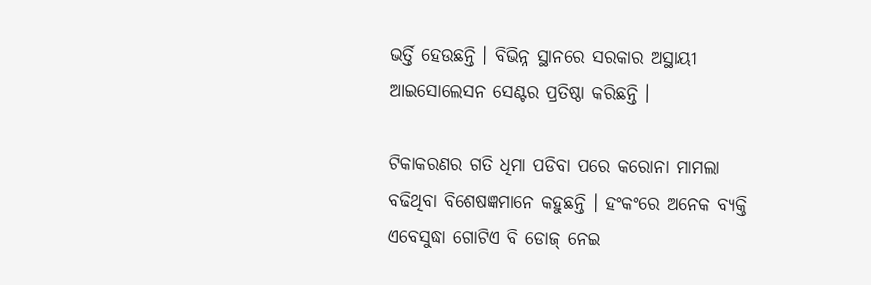ଭର୍ତ୍ତି ହେଉଛନ୍ତି । ବିଭିନ୍ନ ସ୍ଥାନରେ ସରକାର ଅସ୍ଥାୟୀ ଆଇସୋଲେସନ ସେଣ୍ଟର ପ୍ରତିଷ୍ଠା କରିଛନ୍ତି ।

ଟିକାକରଣର ଗତି ଧିମା ପଡିବା ପରେ କରୋନା ମାମଲା ବଢିଥିବା ବିଶେଷଜ୍ଞମାନେ କହୁଛନ୍ତି । ହଂକଂରେ ଅନେକ ବ୍ୟକ୍ତି ଏବେସୁଦ୍ଧା ଗୋଟିଏ ବି ଡୋଜ୍ ନେଇ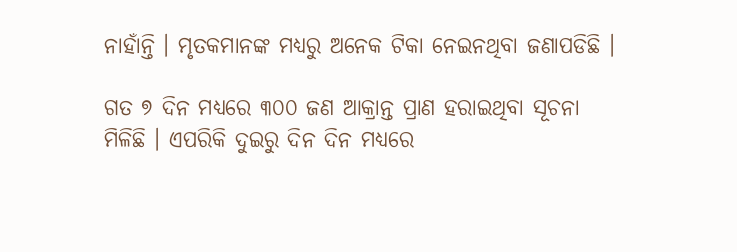ନାହାଁନ୍ତି । ମୃତକମାନଙ୍କ ମଧ୍ୟରୁ ଅନେକ ଟିକା ନେଇନଥିବା ଜଣାପଡିଛି ।

ଗତ ୭ ଦିନ ମଧ୍ୟରେ ୩୦୦ ଜଣ ଆକ୍ରାନ୍ତ ପ୍ରାଣ ହରାଇଥିବା ସୂଚନା ମିଳିଛି । ଏପରିକି ଦୁଇରୁ ଦିନ ଦିନ ମଧ୍ୟରେ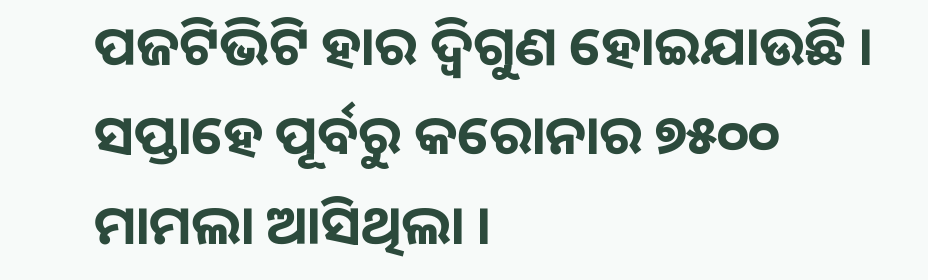ପଜଟିଭିଟି ହାର ଦ୍ୱିଗୁଣ ହୋଇଯାଉଛି । ସପ୍ତାହେ ପୂର୍ବରୁ କରୋନାର ୭୫୦୦ ମାମଲା ଆସିଥିଲା ।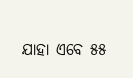ଯାହା ଏବେ ୫୫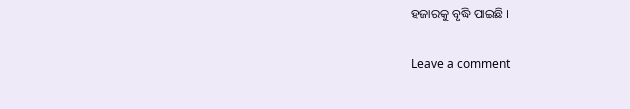ହଜାରକୁ ବୃଦ୍ଧି ପାଇଛି ।

Leave a comment